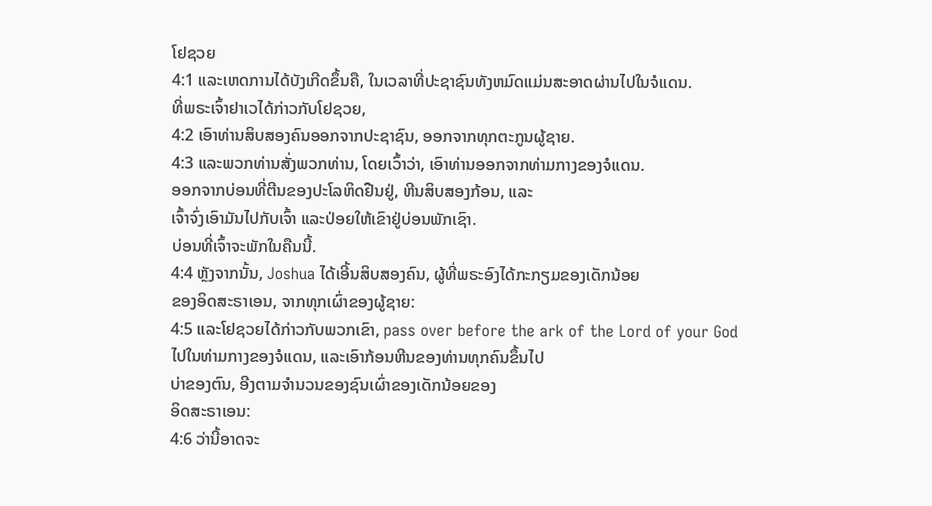ໂຢຊວຍ
4:1 ແລະເຫດການໄດ້ບັງເກີດຂຶ້ນຄື, ໃນເວລາທີ່ປະຊາຊົນທັງຫມົດແມ່ນສະອາດຜ່ານໄປໃນຈໍແດນ.
ທີ່ພຣະເຈົ້າຢາເວໄດ້ກ່າວກັບໂຢຊວຍ,
4:2 ເອົາທ່ານສິບສອງຄົນອອກຈາກປະຊາຊົນ, ອອກຈາກທຸກຕະກູນຜູ້ຊາຍ.
4:3 ແລະພວກທ່ານສັ່ງພວກທ່ານ, ໂດຍເວົ້າວ່າ, ເອົາທ່ານອອກຈາກທ່າມກາງຂອງຈໍແດນ.
ອອກຈາກບ່ອນທີ່ຕີນຂອງປະໂລຫິດຢືນຢູ່, ຫີນສິບສອງກ້ອນ, ແລະ
ເຈົ້າຈົ່ງເອົາມັນໄປກັບເຈົ້າ ແລະປ່ອຍໃຫ້ເຂົາຢູ່ບ່ອນພັກເຊົາ.
ບ່ອນທີ່ເຈົ້າຈະພັກໃນຄືນນີ້.
4:4 ຫຼັງຈາກນັ້ນ, Joshua ໄດ້ເອີ້ນສິບສອງຄົນ, ຜູ້ທີ່ພຣະອົງໄດ້ກະກຽມຂອງເດັກນ້ອຍ
ຂອງອິດສະຣາເອນ, ຈາກທຸກເຜົ່າຂອງຜູ້ຊາຍ:
4:5 ແລະໂຢຊວຍໄດ້ກ່າວກັບພວກເຂົາ, pass over before the ark of the Lord of your God
ໄປໃນທ່າມກາງຂອງຈໍແດນ, ແລະເອົາກ້ອນຫີນຂອງທ່ານທຸກຄົນຂຶ້ນໄປ
ບ່າຂອງຕົນ, ອີງຕາມຈໍານວນຂອງຊົນເຜົ່າຂອງເດັກນ້ອຍຂອງ
ອິດສະຣາເອນ:
4:6 ວ່ານີ້ອາດຈະ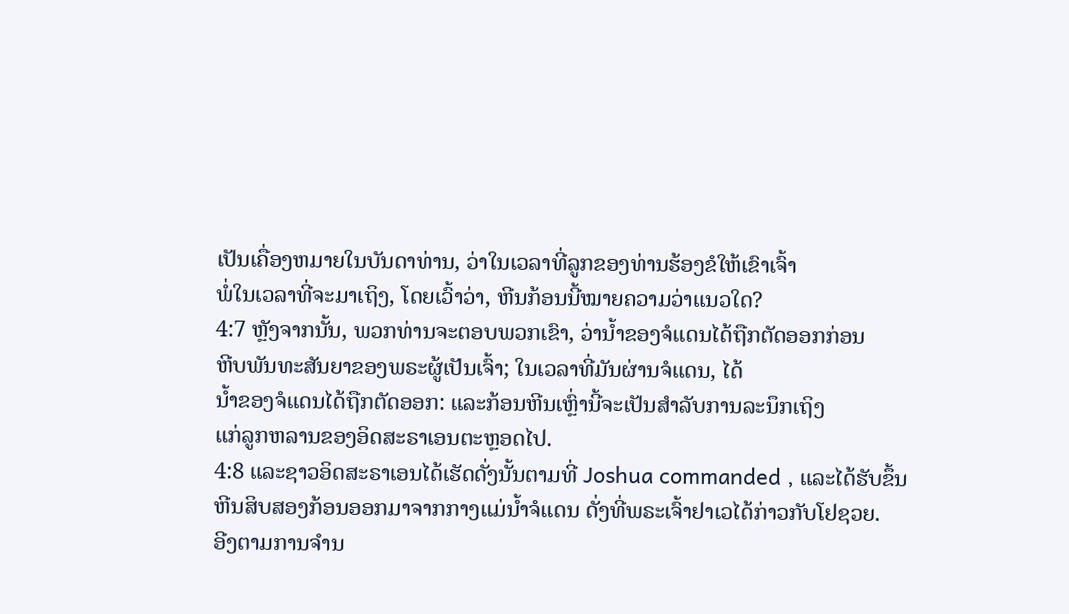ເປັນເຄື່ອງຫມາຍໃນບັນດາທ່ານ, ວ່າໃນເວລາທີ່ລູກຂອງທ່ານຮ້ອງຂໍໃຫ້ເຂົາເຈົ້າ
ພໍ່ໃນເວລາທີ່ຈະມາເຖິງ, ໂດຍເວົ້າວ່າ, ຫີນກ້ອນນີ້ໝາຍຄວາມວ່າແນວໃດ?
4:7 ຫຼັງຈາກນັ້ນ, ພວກທ່ານຈະຕອບພວກເຂົາ, ວ່ານ້ຳຂອງຈໍແດນໄດ້ຖືກຕັດອອກກ່ອນ
ຫີບພັນທະສັນຍາຂອງພຣະຜູ້ເປັນເຈົ້າ; ໃນເວລາທີ່ມັນຜ່ານຈໍແດນ, ໄດ້
ນ້ຳຂອງຈໍແດນໄດ້ຖືກຕັດອອກ: ແລະກ້ອນຫີນເຫຼົ່ານີ້ຈະເປັນສໍາລັບການລະນຶກເຖິງ
ແກ່ລູກຫລານຂອງອິດສະຣາເອນຕະຫຼອດໄປ.
4:8 ແລະຊາວອິດສະຣາເອນໄດ້ເຮັດດັ່ງນັ້ນຕາມທີ່ Joshua commanded , ແລະໄດ້ຮັບຂຶ້ນ
ຫີນສິບສອງກ້ອນອອກມາຈາກກາງແມ່ນໍ້າຈໍແດນ ດັ່ງທີ່ພຣະເຈົ້າຢາເວໄດ້ກ່າວກັບໂຢຊວຍ.
ອີງຕາມການຈໍານ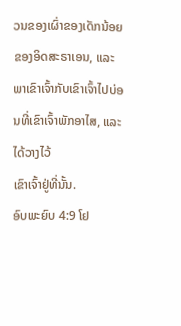ວນຂອງເຜົ່າຂອງເດັກນ້ອຍຂອງອິດສະຣາເອນ, ແລະ
ພາເຂົາເຈົ້າກັບເຂົາເຈົ້າໄປບ່ອນທີ່ເຂົາເຈົ້າພັກອາໄສ, ແລະໄດ້ວາງໄວ້
ເຂົາເຈົ້າຢູ່ທີ່ນັ້ນ.
ອົບພະຍົບ 4:9 ໂຢ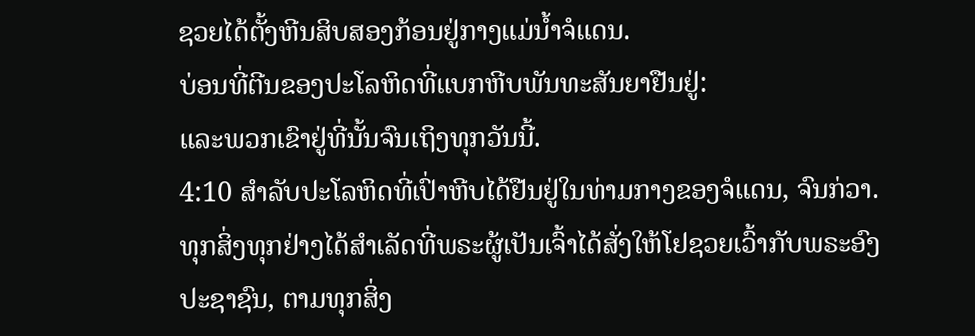ຊວຍໄດ້ຕັ້ງຫີນສິບສອງກ້ອນຢູ່ກາງແມ່ນໍ້າຈໍແດນ.
ບ່ອນທີ່ຕີນຂອງປະໂລຫິດທີ່ແບກຫີບພັນທະສັນຍາຢືນຢູ່:
ແລະພວກເຂົາຢູ່ທີ່ນັ້ນຈົນເຖິງທຸກວັນນີ້.
4:10 ສໍາລັບປະໂລຫິດທີ່ເປົ່າຫີບໄດ້ຢືນຢູ່ໃນທ່າມກາງຂອງຈໍແດນ, ຈົນກ່ວາ.
ທຸກສິ່ງທຸກຢ່າງໄດ້ສຳເລັດທີ່ພຣະຜູ້ເປັນເຈົ້າໄດ້ສັ່ງໃຫ້ໂຢຊວຍເວົ້າກັບພຣະອົງ
ປະຊາຊົນ, ຕາມທຸກສິ່ງ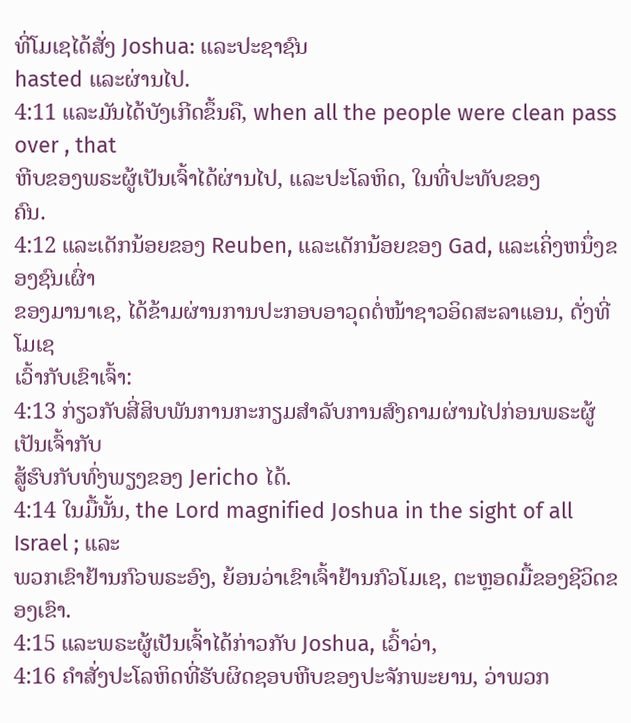ທີ່ໂມເຊໄດ້ສັ່ງ Joshua: ແລະປະຊາຊົນ
hasted ແລະຜ່ານໄປ.
4:11 ແລະມັນໄດ້ບັງເກີດຂຶ້ນຄື, when all the people were clean pass over , that
ຫີບຂອງພຣະຜູ້ເປັນເຈົ້າໄດ້ຜ່ານໄປ, ແລະປະໂລຫິດ, ໃນທີ່ປະທັບຂອງ
ຄົນ.
4:12 ແລະເດັກນ້ອຍຂອງ Reuben, ແລະເດັກນ້ອຍຂອງ Gad, ແລະເຄິ່ງຫນຶ່ງຂອງຊົນເຜົ່າ
ຂອງມານາເຊ, ໄດ້ຂ້າມຜ່ານການປະກອບອາວຸດຕໍ່ໜ້າຊາວອິດສະລາແອນ, ດັ່ງທີ່ໂມເຊ
ເວົ້າກັບເຂົາເຈົ້າ:
4:13 ກ່ຽວກັບສີ່ສິບພັນການກະກຽມສໍາລັບການສົງຄາມຜ່ານໄປກ່ອນພຣະຜູ້ເປັນເຈົ້າກັບ
ສູ້ຮົບກັບທົ່ງພຽງຂອງ Jericho ໄດ້.
4:14 ໃນມື້ນັ້ນ, the Lord magnified Joshua in the sight of all Israel ; ແລະ
ພວກເຂົາຢ້ານກົວພຣະອົງ, ຍ້ອນວ່າເຂົາເຈົ້າຢ້ານກົວໂມເຊ, ຕະຫຼອດມື້ຂອງຊີວິດຂອງເຂົາ.
4:15 ແລະພຣະຜູ້ເປັນເຈົ້າໄດ້ກ່າວກັບ Joshua, ເວົ້າວ່າ,
4:16 ຄໍາສັ່ງປະໂລຫິດທີ່ຮັບຜິດຊອບຫີບຂອງປະຈັກພະຍານ, ວ່າພວກ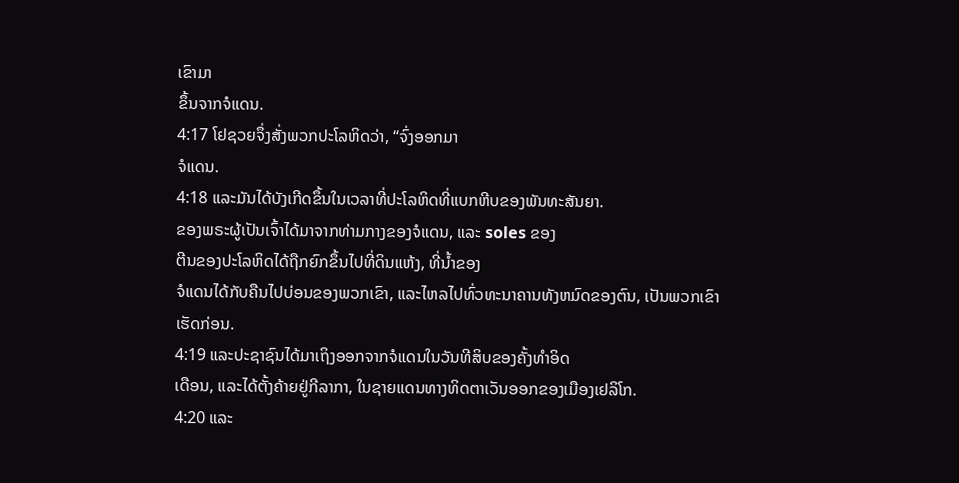ເຂົາມາ
ຂຶ້ນຈາກຈໍແດນ.
4:17 ໂຢຊວຍຈຶ່ງສັ່ງພວກປະໂລຫິດວ່າ, “ຈົ່ງອອກມາ
ຈໍແດນ.
4:18 ແລະມັນໄດ້ບັງເກີດຂຶ້ນໃນເວລາທີ່ປະໂລຫິດທີ່ແບກຫີບຂອງພັນທະສັນຍາ.
ຂອງພຣະຜູ້ເປັນເຈົ້າໄດ້ມາຈາກທ່າມກາງຂອງຈໍແດນ, ແລະ soles ຂອງ
ຕີນຂອງປະໂລຫິດໄດ້ຖືກຍົກຂຶ້ນໄປທີ່ດິນແຫ້ງ, ທີ່ນ້ຳຂອງ
ຈໍແດນໄດ້ກັບຄືນໄປບ່ອນຂອງພວກເຂົາ, ແລະໄຫລໄປທົ່ວທະນາຄານທັງຫມົດຂອງຕົນ, ເປັນພວກເຂົາ
ເຮັດກ່ອນ.
4:19 ແລະປະຊາຊົນໄດ້ມາເຖິງອອກຈາກຈໍແດນໃນວັນທີສິບຂອງຄັ້ງທໍາອິດ
ເດືອນ, ແລະໄດ້ຕັ້ງຄ້າຍຢູ່ກີລາກາ, ໃນຊາຍແດນທາງທິດຕາເວັນອອກຂອງເມືອງເຢລິໂກ.
4:20 ແລະ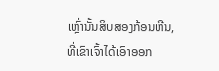ເຫຼົ່ານັ້ນສິບສອງກ້ອນຫີນ, ທີ່ເຂົາເຈົ້າໄດ້ເອົາອອກ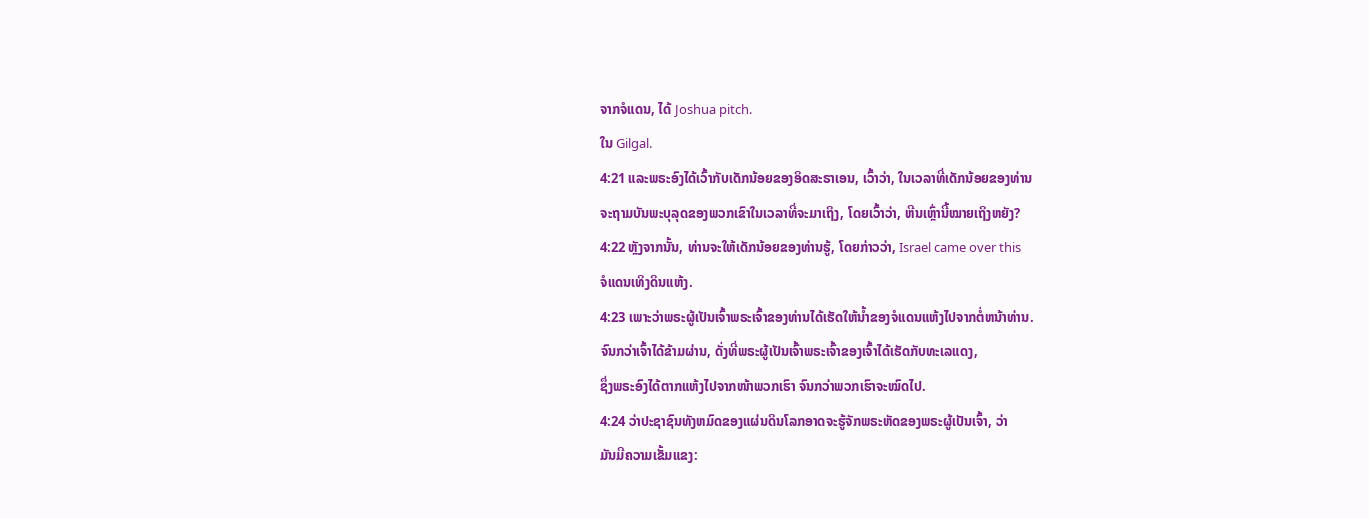ຈາກຈໍແດນ, ໄດ້ Joshua pitch.
ໃນ Gilgal.
4:21 ແລະພຣະອົງໄດ້ເວົ້າກັບເດັກນ້ອຍຂອງອິດສະຣາເອນ, ເວົ້າວ່າ, ໃນເວລາທີ່ເດັກນ້ອຍຂອງທ່ານ
ຈະຖາມບັນພະບຸລຸດຂອງພວກເຂົາໃນເວລາທີ່ຈະມາເຖິງ, ໂດຍເວົ້າວ່າ, ຫີນເຫຼົ່ານີ້ໝາຍເຖິງຫຍັງ?
4:22 ຫຼັງຈາກນັ້ນ, ທ່ານຈະໃຫ້ເດັກນ້ອຍຂອງທ່ານຮູ້, ໂດຍກ່າວວ່າ, Israel came over this
ຈໍແດນເທິງດິນແຫ້ງ.
4:23 ເພາະວ່າພຣະຜູ້ເປັນເຈົ້າພຣະເຈົ້າຂອງທ່ານໄດ້ເຮັດໃຫ້ນ້ຳຂອງຈໍແດນແຫ້ງໄປຈາກຕໍ່ຫນ້າທ່ານ.
ຈົນກວ່າເຈົ້າໄດ້ຂ້າມຜ່ານ, ດັ່ງທີ່ພຣະຜູ້ເປັນເຈົ້າພຣະເຈົ້າຂອງເຈົ້າໄດ້ເຮັດກັບທະເລແດງ,
ຊຶ່ງພຣະອົງໄດ້ຕາກແຫ້ງໄປຈາກໜ້າພວກເຮົາ ຈົນກວ່າພວກເຮົາຈະໝົດໄປ.
4:24 ວ່າປະຊາຊົນທັງຫມົດຂອງແຜ່ນດິນໂລກອາດຈະຮູ້ຈັກພຣະຫັດຂອງພຣະຜູ້ເປັນເຈົ້າ, ວ່າ
ມັນມີຄວາມເຂັ້ມແຂງ: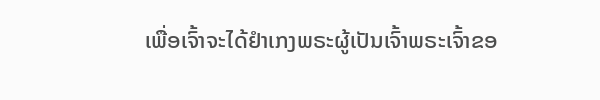ເພື່ອເຈົ້າຈະໄດ້ຢຳເກງພຣະຜູ້ເປັນເຈົ້າພຣະເຈົ້າຂອ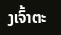ງເຈົ້າຕະ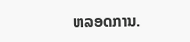ຫລອດການ.